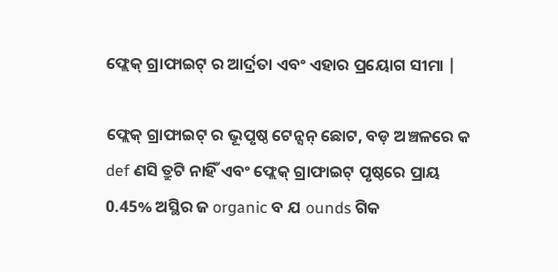ଫ୍ଲେକ୍ ଗ୍ରାଫାଇଟ୍ ର ଆର୍ଦ୍ରତା ଏବଂ ଏହାର ପ୍ରୟୋଗ ସୀମା |

ଫ୍ଲେକ୍ ଗ୍ରାଫାଇଟ୍ ର ଭୂପୃଷ୍ଠ ଟେନ୍ସନ୍ ଛୋଟ, ବଡ଼ ଅଞ୍ଚଳରେ କ def ଣସି ତ୍ରୁଟି ନାହିଁ ଏବଂ ଫ୍ଲେକ୍ ଗ୍ରାଫାଇଟ୍ ପୃଷ୍ଠରେ ପ୍ରାୟ 0.45% ଅସ୍ଥିର ଜ organic ବ ଯ ounds ଗିକ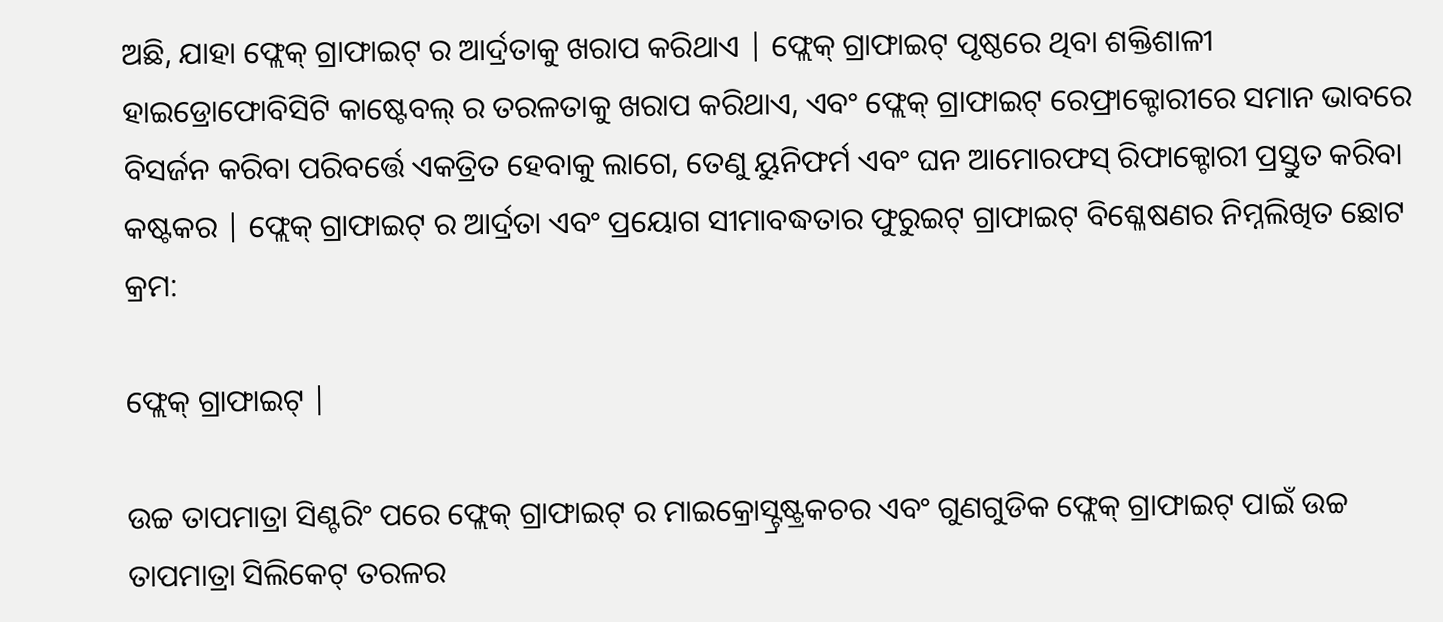ଅଛି, ଯାହା ଫ୍ଲେକ୍ ଗ୍ରାଫାଇଟ୍ ର ଆର୍ଦ୍ରତାକୁ ଖରାପ କରିଥାଏ | ଫ୍ଲେକ୍ ଗ୍ରାଫାଇଟ୍ ପୃଷ୍ଠରେ ଥିବା ଶକ୍ତିଶାଳୀ ହାଇଡ୍ରୋଫୋବିସିଟି କାଷ୍ଟେବଲ୍ ର ତରଳତାକୁ ଖରାପ କରିଥାଏ, ଏବଂ ଫ୍ଲେକ୍ ଗ୍ରାଫାଇଟ୍ ରେଫ୍ରାକ୍ଟୋରୀରେ ସମାନ ଭାବରେ ବିସର୍ଜନ କରିବା ପରିବର୍ତ୍ତେ ଏକତ୍ରିତ ହେବାକୁ ଲାଗେ, ତେଣୁ ୟୁନିଫର୍ମ ଏବଂ ଘନ ଆମୋରଫସ୍ ରିଫାକ୍ଟୋରୀ ପ୍ରସ୍ତୁତ କରିବା କଷ୍ଟକର | ଫ୍ଲେକ୍ ଗ୍ରାଫାଇଟ୍ ର ଆର୍ଦ୍ରତା ଏବଂ ପ୍ରୟୋଗ ସୀମାବଦ୍ଧତାର ଫୁରୁଇଟ୍ ଗ୍ରାଫାଇଟ୍ ବିଶ୍ଳେଷଣର ନିମ୍ନଲିଖିତ ଛୋଟ କ୍ରମ:

ଫ୍ଲେକ୍ ଗ୍ରାଫାଇଟ୍ |

ଉଚ୍ଚ ତାପମାତ୍ରା ସିଣ୍ଟରିଂ ପରେ ଫ୍ଲେକ୍ ଗ୍ରାଫାଇଟ୍ ର ମାଇକ୍ରୋସ୍ଟ୍ରଷ୍ଟ୍ରକଚର ଏବଂ ଗୁଣଗୁଡିକ ଫ୍ଲେକ୍ ଗ୍ରାଫାଇଟ୍ ପାଇଁ ଉଚ୍ଚ ତାପମାତ୍ରା ସିଲିକେଟ୍ ତରଳର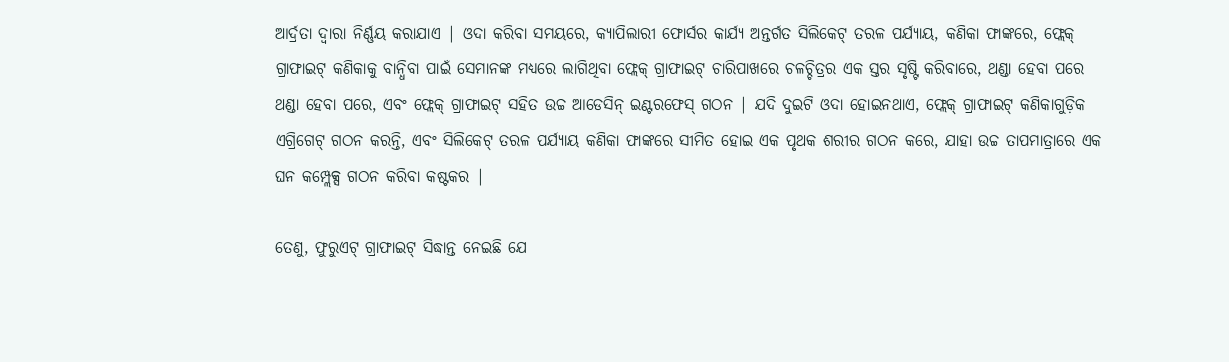ଆର୍ଦ୍ରତା ଦ୍ୱାରା ନିର୍ଣ୍ଣୟ କରାଯାଏ | ଓଦା କରିବା ସମୟରେ, କ୍ୟାପିଲାରୀ ଫୋର୍ସର କାର୍ଯ୍ୟ ଅନ୍ତର୍ଗତ ସିଲିକେଟ୍ ତରଳ ପର୍ଯ୍ୟାୟ, କଣିକା ଫାଙ୍କରେ, ଫ୍ଲେକ୍ ଗ୍ରାଫାଇଟ୍ କଣିକାକୁ ବାନ୍ଧିବା ପାଇଁ ସେମାନଙ୍କ ମଧ୍ୟରେ ଲାଗିଥିବା ଫ୍ଲେକ୍ ଗ୍ରାଫାଇଟ୍ ଚାରିପାଖରେ ଚଳଚ୍ଚିତ୍ରର ଏକ ସ୍ତର ସୃଷ୍ଟି କରିବାରେ, ଥଣ୍ଡା ହେବା ପରେ ଥଣ୍ଡା ହେବା ପରେ, ଏବଂ ଫ୍ଲେକ୍ ଗ୍ରାଫାଇଟ୍ ସହିତ ଉଚ୍ଚ ଆଡେସିନ୍ ଇଣ୍ଟରଫେସ୍ ଗଠନ | ଯଦି ଦୁଇଟି ଓଦା ହୋଇନଥାଏ, ଫ୍ଲେକ୍ ଗ୍ରାଫାଇଟ୍ କଣିକାଗୁଡ଼ିକ ଏଗ୍ରିଗେଟ୍ ଗଠନ କରନ୍ତି, ଏବଂ ସିଲିକେଟ୍ ତରଳ ପର୍ଯ୍ୟାୟ କଣିକା ଫାଙ୍କରେ ସୀମିତ ହୋଇ ଏକ ପୃଥକ ଶରୀର ଗଠନ କରେ, ଯାହା ଉଚ୍ଚ ତାପମାତ୍ରାରେ ଏକ ଘନ କମ୍ପ୍ଲେକ୍ସ ଗଠନ କରିବା କଷ୍ଟକର |

ତେଣୁ, ଫୁରୁଏଟ୍ ଗ୍ରାଫାଇଟ୍ ସିଦ୍ଧାନ୍ତ ନେଇଛି ଯେ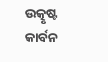ଉତ୍କୃଷ୍ଟ କାର୍ବନ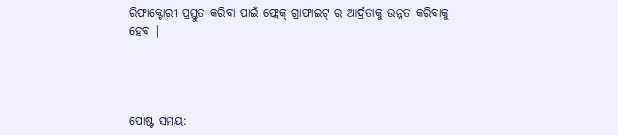ରିଫାକ୍ଟୋରୀ ପ୍ରସ୍ତୁତ କରିବା ପାଇଁ ଫ୍ଲେକ୍ ଗ୍ରାଫାଇଟ୍ ର ଆର୍ଦ୍ରତାକୁ ଉନ୍ନତ କରିବାକୁ ହେବ |




ପୋଷ୍ଟ ସମୟ: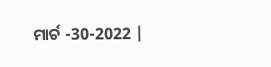ମାର୍ଚ -30-2022 |